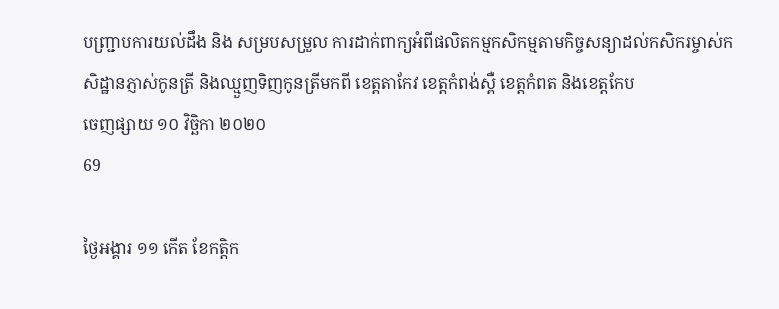បញ្ជ្រាបការយល់ដឹង និង សម្របសម្រួល ការដាក់ពាក្យអំពីផលិតកម្មកសិកម្មតាមកិច្ចសន្យាដល់កសិករម្ចាស់កសិដ្ឋានភ្ញាស់កូនត្រី និងឈ្មួញទិញកូនត្រីមកពី ខេត្តតាកែវ ខេត្តកំពង់ស្ពឺ ខេត្តកំពត និងខេត្តកែប
ចេញផ្សាយ ១០ វិច្ឆិកា ២០២០
69

ថ្ងៃអង្គារ ១១ កើត ខែកត្តិក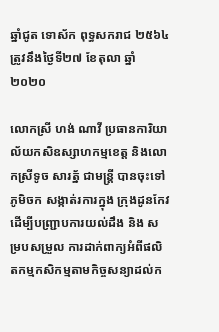ឆ្នាំជូត ទោស័ក ពុទ្ធសករាជ ២៥៦៤ ត្រូវនឹងថ្ងៃទី២៧ ខែតុលា ឆ្នាំ២០២០

លោកស្រី ហង់ ណាវី ប្រធានការិយាល័យកសិឧស្សាហកម្មខេត្ត និងលោកស្រីទូច សារត្ន័ ជាមន្ត្រី បានចុះទៅ ភូមិចក សង្កាត់រការក្នុង ក្រុងដូនកែវដើម្បីបញ្ជ្រាបការយល់ដឹង និង សម្របសម្រួល ការដាក់ពាក្យអំពីផលិតកម្មកសិកម្មតាមកិច្ចសន្យាដល់ក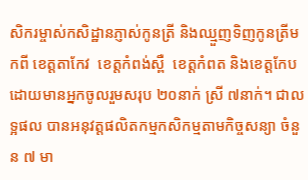សិករម្ចាស់កសិដ្ឋានភ្ញាស់កូនត្រី និងឈ្មួញទិញកូនត្រីមកពី ខេត្តតាកែវ  ខេត្តកំពង់ស្ពឺ  ខេត្តកំពត និងខេត្តកែប ដោយមានអ្នកចូលរួមសរុប ២០នាក់ ស្រី ៧នាក់។ ជាលទ្អផល បានអនុវត្តផលិតកម្មកសិកម្មតាមកិច្ចសន្យា ចំនួន ៧ មា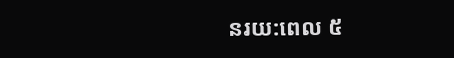នរយ:ពេល ៥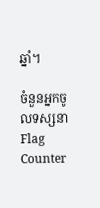ឆ្នាំ។

ចំនួនអ្នកចូលទស្សនា
Flag Counter